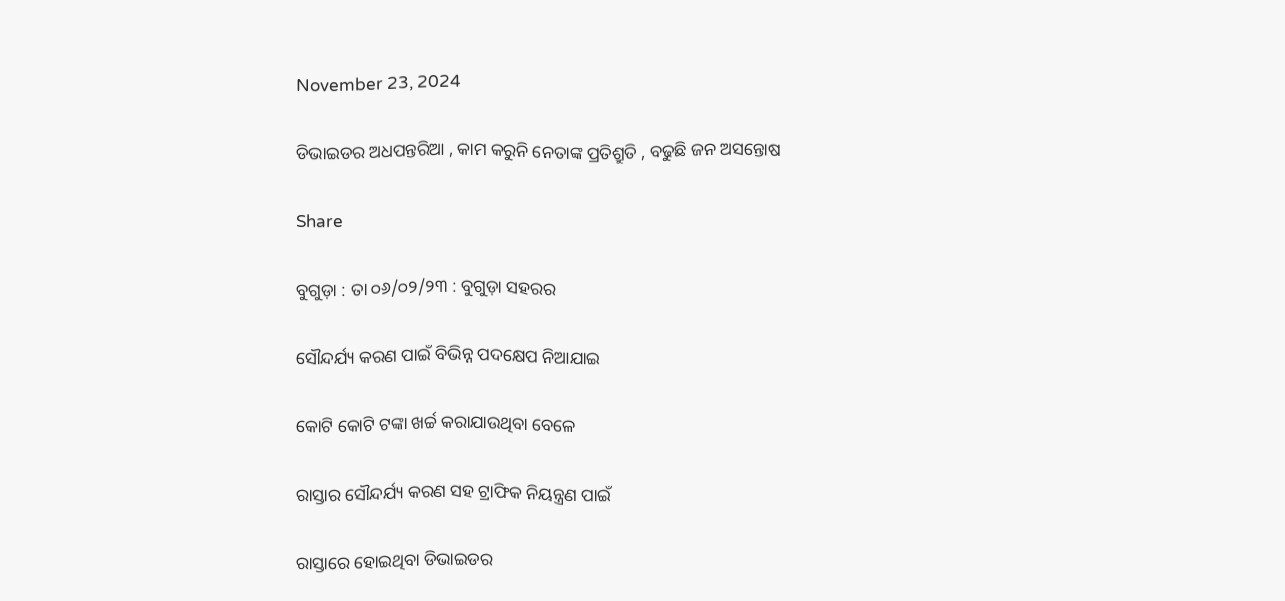November 23, 2024

ଡିଭାଇଡର ଅଧପନ୍ତରିଆ , କାମ କରୁନି ନେତାଙ୍କ ପ୍ରତିଶ୍ରୁତି , ବଢୁଛି ଜନ ଅସନ୍ତୋଷ

Share

ବୁଗୁଡ଼ା : ତା ୦୬/୦୨/୨୩ : ବୁଗୁଡ଼ା ସହରର

ସୌନ୍ଦର୍ଯ୍ୟ କରଣ ପାଇଁ ବିଭିନ୍ନ ପଦକ୍ଷେପ ନିଆଯାଇ

କୋଟି କୋଟି ଟଙ୍କା ଖର୍ଚ୍ଚ କରାଯାଉଥିବା ବେଳେ

ରାସ୍ତାର ସୌନ୍ଦର୍ଯ୍ୟ କରଣ ସହ ଟ୍ରାଫିକ ନିୟନ୍ତ୍ରଣ ପାଇଁ

ରାସ୍ତାରେ ହୋଇଥିବା ଡିଭାଇଡର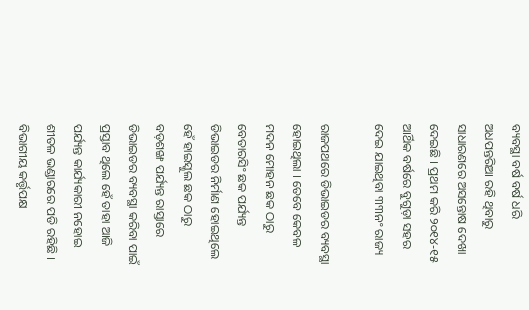ବ୍ୟବସ୍ଥା ବର୍ଷ ବର୍ଷ ଧରି ଅଧପନ୍ତରିଆ ରହି ଥିବାରୁ ସାଧାରଣରେ ଅସନ୍ତୋଷ ଦେଖା ଦେଇଛି । ପ୍ରଥମ କରି ୨୦୧୪-୧୫ ଆର୍ଥିକ ବର୍ଷରେ ବୁଗୁଡ଼ା ସହର ଦେଇ ଯାଇଥିବା ୩୩ନଂ ରାଜ୍ୟ

ରାଜପଥରେ ଡିଭାଇଡର ବ୍ୟବସ୍ଥା ହୋଇଥିଲା । ତେବେ କେବଳ ମଦନ ମୋହନ ଛକ ଠାରୁ ବେତାରସିଂ ଛକ ପର୍ଯ୍ୟନ୍ତ ଡିଭାଇଡର ନିର୍ମାଣ ହୋଇଥିଲେ ହେଁ ହାଇସ୍କୁଲ ଛକ ଠାରୁ ବଡ଼ଶଙ୍ଖ ପର୍ଯ୍ୟନ୍ତ ରାସ୍ତାରେ ଡିଭାଇଡର ବ୍ୟବସ୍ଥା କରିବା ପାଇଁ ପ୍ରସ୍ତାବ ଥିଲେ ହେଁ ତାହା ଆଜି ପର୍ଯ୍ୟନ୍ତ କାର୍ଯ୍ୟକାରୀ ନହୋଇ ଶୀତଳ ଭଣ୍ଡାରରେ ପଡି ରହିଛି । ବିଭାଗୀୟ କର୍ତ୍ତୃପକ୍ଷ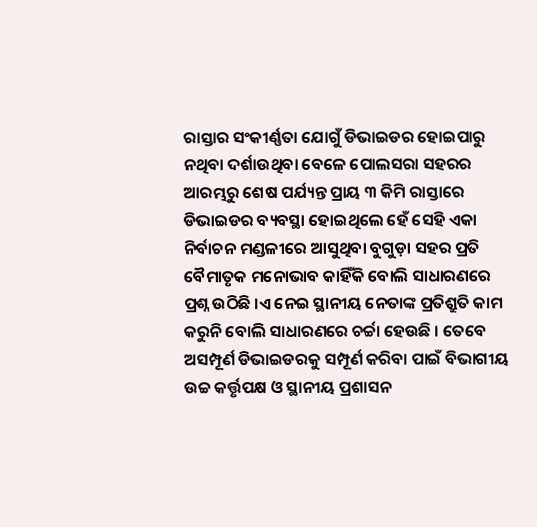ରାସ୍ତାର ସଂକୀର୍ଣ୍ଣତା ଯୋଗୁଁ ଡିଭାଇଡର ହୋଇପାରୁ ନଥିବା ଦର୍ଶାଉଥିବା ବେଳେ ପୋଲସରା ସହରର ଆରମ୍ଭରୁ ଶେଷ ପର୍ଯ୍ୟନ୍ତ ପ୍ରାୟ ୩ କିମି ରାସ୍ତାରେ ଡିଭାଇଡର ବ୍ୟବସ୍ଥା ହୋଇଥିଲେ ହେଁ ସେହି ଏକା ନିର୍ବାଚନ ମଣ୍ଡଳୀରେ ଆସୁଥିବା ବୁଗୁଡ଼ା ସହର ପ୍ରତି ବୈମାତୃକ ମନୋଭାବ କାହିଁକି ବୋଲି ସାଧାରଣରେ ପ୍ରଶ୍ନ ଉଠିଛି ।ଏ ନେଇ ସ୍ଥାନୀୟ ନେତାଙ୍କ ପ୍ରତିଶ୍ରୁତି କାମ କରୁନି ବୋଲି ସାଧାରଣରେ ଚର୍ଚ୍ଚା ହେଉଛି । ତେବେ ଅସମ୍ପୂର୍ଣ ଡିଭାଇଡରକୁ ସମ୍ପୂର୍ଣ କରିବା ପାଇଁ ବିଭାଗୀୟ ଉଚ୍ଚ କର୍ତ୍ତୃପକ୍ଷ ଓ ସ୍ଥାନୀୟ ପ୍ରଶାସନ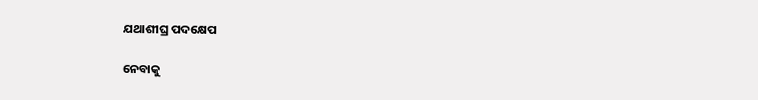ଯଥାଶୀଘ୍ର ପଦକ୍ଷେପ

ନେବାକୁ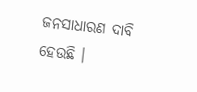ଜନସାଧାରଣ ଦାବି ହେଉଛି ।